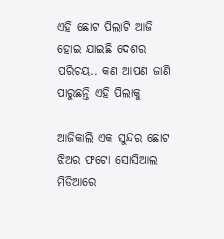ଏହି ଛୋଟ ପିଲାଟି ଆଜି ହୋଇ ଯାଇଛି ଦେଶର ପରିଚୟ.. କଣ ଆପଣ ଜାଣି ପାରୁଛନ୍ତି ଏହି ପିଲାକୁ

ଆଜିକାଲି ଏକ ସୁନ୍ଦର ଛୋଟ ଝିଅର ଫଟୋ ସୋସିଆଲ ମିଡିଆରେ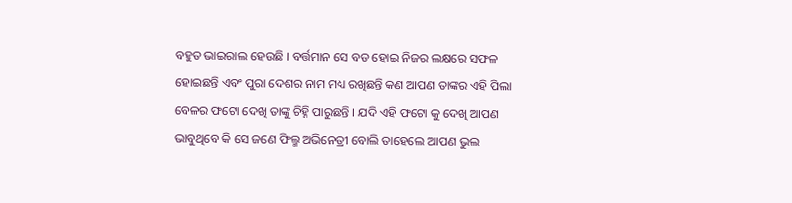ବହୁତ ଭାଇରାଲ ହେଉଛି । ବର୍ତ୍ତମାନ ସେ ବଡ ହୋଇ ନିଜର ଲକ୍ଷରେ ସଫଳ ହୋଇଛନ୍ତି ଏବଂ ପୁରା ଦେଶର ନାମ ମଧ୍ୟ ରଖିଛନ୍ତି କଣ ଆପଣ ତାଙ୍କର ଏହି ପିଲା ବେଳର ଫଟୋ ଦେଖି ତାଙ୍କୁ ଚିହ୍ନି ପାରୁଛନ୍ତି । ଯଦି ଏହି ଫଟୋ କୁ ଦେଖି ଆପଣ ଭାବୁଥିବେ କି ସେ ଜଣେ ଫିଲ୍ମ ଅଭିନେତ୍ରୀ ବୋଲି ତାହେଲେ ଆପଣ ଭୁଲ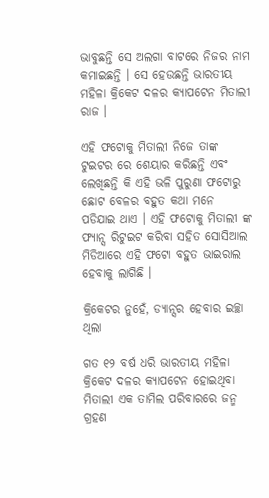ଭାବୁଛନ୍ତି ସେ ଅଲଗା ବାଟରେ ନିଜର ନାମ କମାଇଛନ୍ତି । ସେ ହେଉଛନ୍ତି ଭାରତୀୟ ମହିଳା କ୍ରିକେଟ ଦଳର କ୍ୟାପଟେନ ମିତାଲୀ ରାଜ ।

ଏହି ଫଟୋକୁ ମିତାଲୀ ନିଜେ ତାଙ୍କ ଟୁଇଟର ରେ ଶେୟାର କରିଛନ୍ତି ଏବଂ ଲେଖିଛନ୍ତି କି ଏହି ଭଳି ପୁରୁଣା ଫଟୋରୁ ଛୋଟ ବେଳର ବହୁତ କଥା ମନେ ପଡିଯାଇ ଥାଏ । ଏହି ଫଟୋକୁ ମିତାଲୀ ଙ୍କ ଫ୍ୟାନ୍ସ ରିଟୁଇଟ କରିବା ସହିତ ସୋସିଆଲ ମିଡିଆରେ ଏହି ଫଟୋ ବହୁତ ଭାଇରାଲ ହେବାକୁ ଲାଗିଛି ।

କ୍ରିକେଟର ନୁହେଁ, ଡ୍ୟାନ୍ସର ହେବାର ଇଚ୍ଛା ଥିଲା

ଗତ ୧୨ ବର୍ଷ ଧରି ଭାରତୀୟ ମହିଳା କ୍ରିକେଟ ଦଳର କ୍ୟାପଟେନ ହୋଇଥିବା ମିତାଲୀ ଏକ ତାମିଲ ପରିବାରରେ ଜନ୍ମ ଗ୍ରହଣ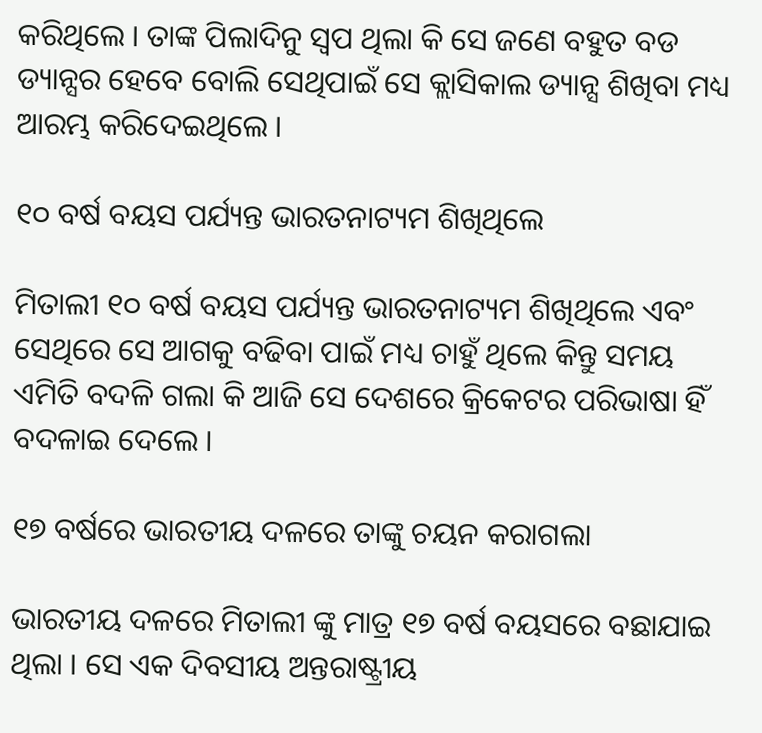କରିଥିଲେ । ତାଙ୍କ ପିଲାଦିନୁ ସ୍ଵପ ଥିଲା କି ସେ ଜଣେ ବହୁତ ବଡ ଡ୍ୟାନ୍ସର ହେବେ ବୋଲି ସେଥିପାଇଁ ସେ କ୍ଲାସିକାଲ ଡ୍ୟାନ୍ସ ଶିଖିବା ମଧ୍ୟ ଆରମ୍ଭ କରିଦେଇଥିଲେ ।

୧୦ ବର୍ଷ ବୟସ ପର୍ଯ୍ୟନ୍ତ ଭାରତନାଟ୍ୟମ ଶିଖିଥିଲେ

ମିତାଲୀ ୧୦ ବର୍ଷ ବୟସ ପର୍ଯ୍ୟନ୍ତ ଭାରତନାଟ୍ୟମ ଶିଖିଥିଲେ ଏବଂ ସେଥିରେ ସେ ଆଗକୁ ବଢିବା ପାଇଁ ମଧ୍ୟ ଚାହୁଁ ଥିଲେ କିନ୍ତୁ ସମୟ ଏମିତି ବଦଳି ଗଲା କି ଆଜି ସେ ଦେଶରେ କ୍ରିକେଟର ପରିଭାଷା ହିଁ ବଦଳାଇ ଦେଲେ ।

୧୭ ବର୍ଷରେ ଭାରତୀୟ ଦଳରେ ତାଙ୍କୁ ଚୟନ କରାଗଲା

ଭାରତୀୟ ଦଳରେ ମିତାଲୀ ଙ୍କୁ ମାତ୍ର ୧୭ ବର୍ଷ ବୟସରେ ବଛାଯାଇ ଥିଲା । ସେ ଏକ ଦିବସୀୟ ଅନ୍ତରାଷ୍ଟ୍ରୀୟ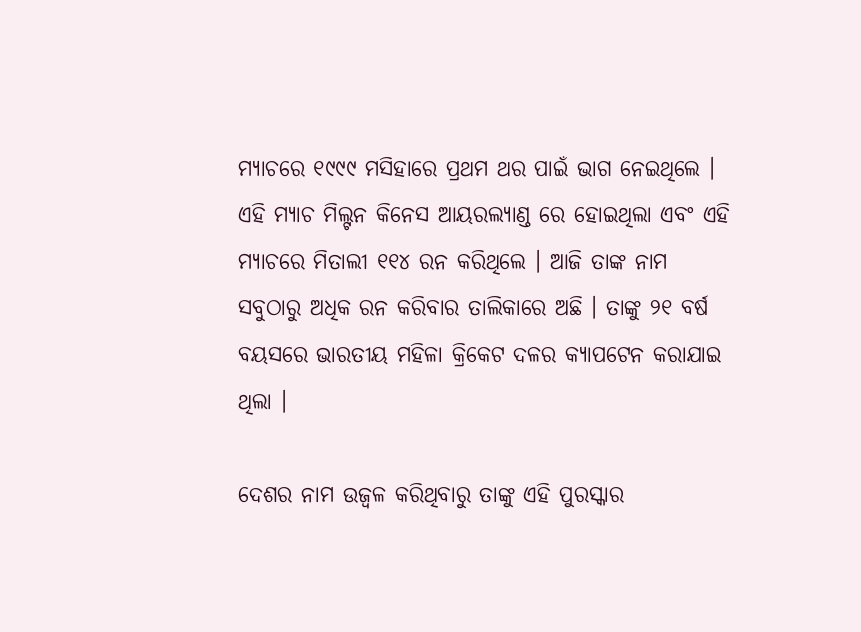ମ୍ୟାଚରେ ୧୯୯୯ ମସିହାରେ ପ୍ରଥମ ଥର ପାଇଁ ଭାଗ ନେଇଥିଲେ । ଏହି ମ୍ୟାଚ ମିଲ୍ଟନ କିନେସ ଆୟରଲ୍ୟାଣ୍ଡ ରେ ହୋଇଥିଲା ଏବଂ ଏହି ମ୍ୟାଚରେ ମିତାଲୀ ୧୧୪ ରନ କରିଥିଲେ । ଆଜି ତାଙ୍କ ନାମ ସବୁଠାରୁ ଅଧିକ ରନ କରିବାର ତାଲିକାରେ ଅଛି । ତାଙ୍କୁ ୨୧ ବର୍ଷ ବୟସରେ ଭାରତୀୟ ମହିଳା କ୍ରିକେଟ ଦଳର କ୍ୟାପଟେନ କରାଯାଇ ଥିଲା ।

ଦେଶର ନାମ ଉଜ୍ଵଳ କରିଥିବାରୁ ତାଙ୍କୁ ଏହି ପୁରସ୍କାର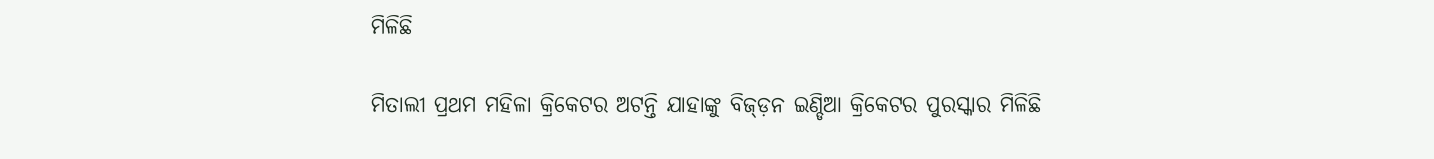ମିଳିଛି

ମିତାଲୀ ପ୍ରଥମ ମହିଳା କ୍ରିକେଟର ଅଟନ୍ତି ଯାହାଙ୍କୁ ବିଜ୍ଡ଼ନ ଇଣ୍ଡିଆ କ୍ରିକେଟର ପୁରସ୍କାର ମିଳିଛି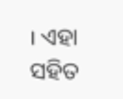। ଏହା ସହିତ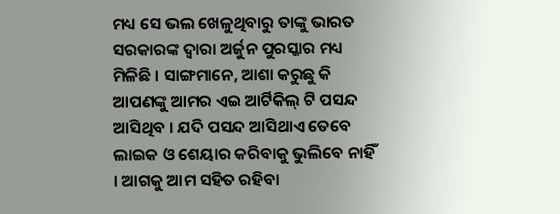ମଧ୍ୟ ସେ ଭଲ ଖେଳୁଥିବାରୁ ତାଙ୍କୁ ଭାରତ ସରକାରଙ୍କ ଦ୍ଵାରା ଅର୍ଜୁନ ପୁରସ୍କାର ମଧ୍ୟ ମିଳିଛି । ସାଙ୍ଗମାନେ, ଆଶା କରୁଛୁ କି ଆପଣଙ୍କୁ ଆମର ଏଇ ଆର୍ଟିକିଲ୍ ଟି ପସନ୍ଦ ଆସିଥିବ । ଯଦି ପସନ୍ଦ ଆସିଥାଏ ତେବେ ଲାଇକ ଓ ଶେୟାର କରିବାକୁ ଭୁଲିବେ ନାହିଁ । ଆଗକୁ ଆମ ସହିତ ରହିବା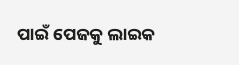ପାଇଁ ପେଜକୁ ଲାଇକ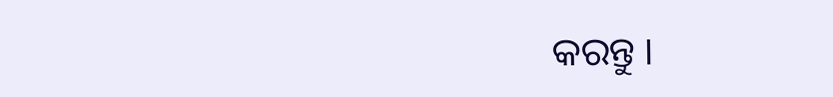କରନ୍ତୁ ।